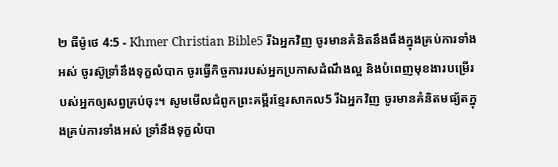២ ធីម៉ូថេ 4:5 - Khmer Christian Bible5 រីឯអ្នកវិញ ចូរមានគំនិតនឹងធឹងក្នុងគ្រប់ការទាំងអស់ ចូរស៊ូទ្រាំនឹងទុក្ខលំបាក ចូរធ្វើកិច្ចការរបស់អ្នកប្រកាសដំណឹងល្អ និងបំពេញមុខងារបម្រើរបស់អ្នកឲ្យសព្វគ្រប់ចុះ។ សូមមើលជំពូកព្រះគម្ពីរខ្មែរសាកល5 រីឯអ្នកវិញ ចូរមានគំនិតមធ្យ័តក្នុងគ្រប់ការទាំងអស់ ទ្រាំនឹងទុក្ខលំបា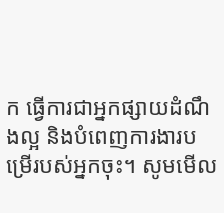ក ធ្វើការជាអ្នកផ្សាយដំណឹងល្អ និងបំពេញការងារបម្រើរបស់អ្នកចុះ។ សូមមើល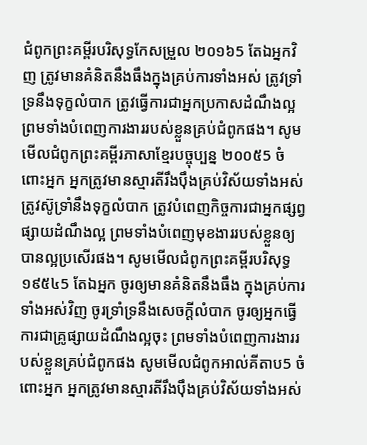ជំពូកព្រះគម្ពីរបរិសុទ្ធកែសម្រួល ២០១៦5 តែឯអ្នកវិញ ត្រូវមានគំនិតនឹងធឹងក្នុងគ្រប់ការទាំងអស់ ត្រូវទ្រាំទ្រនឹងទុក្ខលំបាក ត្រូវធ្វើការជាអ្នកប្រកាសដំណឹងល្អ ព្រមទាំងបំពេញការងាររបស់ខ្លួនគ្រប់ជំពូកផង។ សូមមើលជំពូកព្រះគម្ពីរភាសាខ្មែរបច្ចុប្បន្ន ២០០៥5 ចំពោះអ្នក អ្នកត្រូវមានស្មារតីរឹងប៉ឹងគ្រប់វិស័យទាំងអស់ ត្រូវស៊ូទ្រាំនឹងទុក្ខលំបាក ត្រូវបំពេញកិច្ចការជាអ្នកផ្សព្វផ្សាយដំណឹងល្អ ព្រមទាំងបំពេញមុខងាររបស់ខ្លួនឲ្យបានល្អប្រសើរផង។ សូមមើលជំពូកព្រះគម្ពីរបរិសុទ្ធ ១៩៥៤5 តែឯអ្នក ចូរឲ្យមានគំនិតនឹងធឹង ក្នុងគ្រប់ការទាំងអស់វិញ ចូរទ្រាំទ្រនឹងសេចក្ដីលំបាក ចូរឲ្យអ្នកធ្វើការជាគ្រូផ្សាយដំណឹងល្អចុះ ព្រមទាំងបំពេញការងាររបស់ខ្លួនគ្រប់ជំពូកផង សូមមើលជំពូកអាល់គីតាប5 ចំពោះអ្នក អ្នកត្រូវមានស្មារតីរឹងប៉ឹងគ្រប់វិស័យទាំងអស់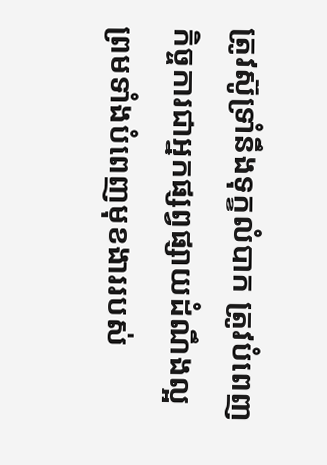ត្រូវស៊ូទ្រាំនឹងទុក្ខលំបាក ត្រូវបំពេញកិច្ចការជាអ្នកផ្សព្វផ្សាយដំណឹងល្អ ព្រមទាំងបំពេញមុខងាររបស់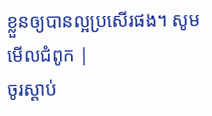ខ្លួនឲ្យបានល្អប្រសើរផង។ សូមមើលជំពូក |
ចូរស្ដាប់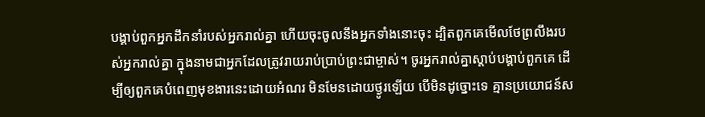បង្គាប់ពួកអ្នកដឹកនាំរបស់អ្នករាល់គ្នា ហើយចុះចូលនឹងអ្នកទាំងនោះចុះ ដ្បិតពួកគេមើលថែព្រលឹងរបស់អ្នករាល់គ្នា ក្នុងនាមជាអ្នកដែលត្រូវរាយរាប់ប្រាប់ព្រះជាម្ចាស់។ ចូរអ្នករាល់គ្នាស្ដាប់បង្គាប់ពួកគេ ដើម្បីឲ្យពួកគេបំពេញមុខងារនេះដោយអំណរ មិនមែនដោយថ្ងូរឡើយ បើមិនដូច្នោះទេ គ្មានប្រយោជន៍ស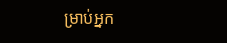ម្រាប់អ្នក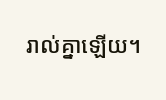រាល់គ្នាឡើយ។